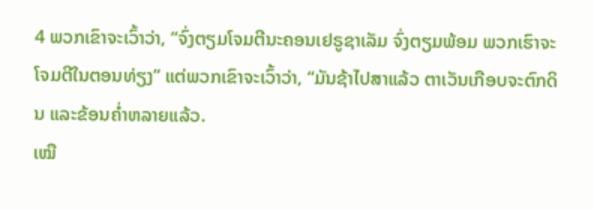4 ພວກເຂົາຈະເວົ້າວ່າ, “ຈົ່ງຕຽມໂຈມຕີນະຄອນເຢຣູຊາເລັມ ຈົ່ງຕຽມພ້ອມ ພວກເຮົາຈະໂຈມຕີໃນຕອນທ່ຽງ” ແຕ່ພວກເຂົາຈະເວົ້າວ່າ, “ມັນຊ້າໄປສາແລ້ວ ຕາເວັນເກືອບຈະຕົກດິນ ແລະຂ້ອນຄໍ່າຫລາຍແລ້ວ.
ເໝື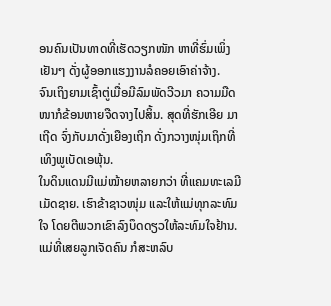ອນຄົນເປັນທາດທີ່ເຮັດວຽກໜັກ ຫາທີ່ຮົ່ມເພິ່ງເຢັນໆ ດັ່ງຜູ້ອອກແຮງງານລໍຄອຍເອົາຄ່າຈ້າງ.
ຈົນເຖິງຍາມເຊົ້າຕູ່ເມື່ອມີລົມພັດວີວມາ ຄວາມມືດໜາກໍຂ້ອນຫາຍຈືດຈາງໄປສິ້ນ. ສຸດທີ່ຮັກເອີຍ ມາເຖີດ ຈົ່ງກັບມາດັ່ງເຍືອງເຖິກ ດັ່ງກວາງໜຸ່ມເຖິກທີ່ເທິງພູເບັດເອພຸ້ນ.
ໃນດິນແດນມີແມ່ໝ້າຍຫລາຍກວ່າ ທີ່ແຄມທະເລມີເມັດຊາຍ. ເຮົາຂ້າຊາວໜຸ່ມ ແລະໃຫ້ແມ່ທຸກລະທົມໃຈ ໂດຍຕີພວກເຂົາລົງບຶດດຽວໃຫ້ລະທົມໃຈຢ້ານ.
ແມ່ທີ່ເສຍລູກເຈັດຄົນ ກໍສະຫລົບ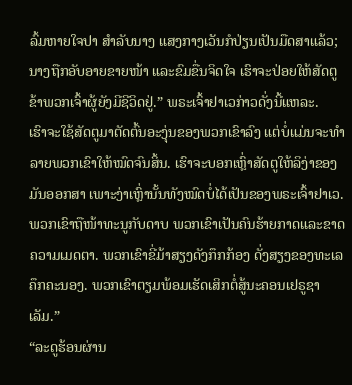ລົ້ມຫາຍໃຈປາ ສຳລັບນາງ ແສງກາງເວັນກໍປ່ຽນເປັນມືດສາແລ້ວ; ນາງຖືກອັບອາຍຂາຍໜ້າ ແລະຂົມຂື່ນຈິດໃຈ ເຮົາຈະປ່ອຍໃຫ້ສັດຕູຂ້າພວກເຈົ້າຜູ້ຍັງມີຊີວິດຢູ່.” ພຣະເຈົ້າຢາເວກ່າວດັ່ງນີ້ແຫລະ.
ເຮົາຈະໃຊ້ສັດຕູມາຕັດຕົ້ນອະງຸ່ນຂອງພວກເຂົາລົງ ແຕ່ບໍ່ແມ່ນຈະທຳລາຍພວກເຂົາໃຫ້ໝົດຈົນສິ້ນ. ເຮົາຈະບອກເຫຼົ່າສັດຕູໃຫ້ລິງ່າຂອງມັນອອກສາ ເພາະງ່າເຫຼົ່ານັ້ນທັງໝົດບໍ່ໄດ້ເປັນຂອງພຣະເຈົ້າຢາເວ.
ພວກເຂົາຖືໜ້າທະນູກັບດາບ ພວກເຂົາເປັນຄົນຮ້າຍກາດແລະຂາດຄວາມເມດຕາ. ພວກເຂົາຂີ່ມ້າສຽງດັງກຶກກ້ອງ ດັ່ງສຽງຂອງທະເລຄຶກຄະນອງ. ພວກເຂົາຕຽມພ້ອມເຮັດເສິກຕໍ່ສູ້ນະຄອນເຢຣູຊາເລັມ.”
“ລະດູຮ້ອນຜ່ານ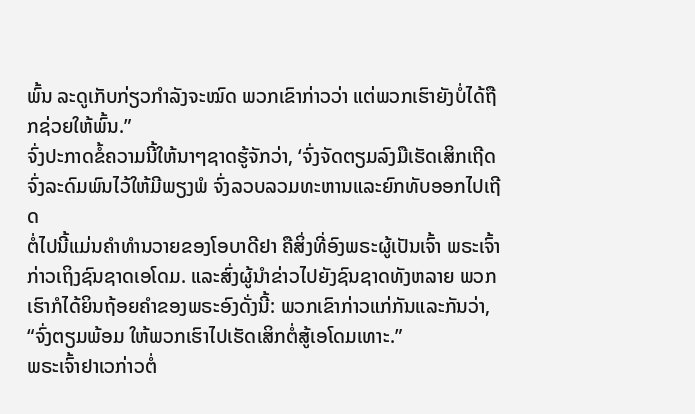ພົ້ນ ລະດູເກັບກ່ຽວກຳລັງຈະໝົດ ພວກເຂົາກ່າວວ່າ ແຕ່ພວກເຮົາຍັງບໍ່ໄດ້ຖືກຊ່ວຍໃຫ້ພົ້ນ.”
ຈົ່ງປະກາດຂໍ້ຄວາມນີ້ໃຫ້ນາໆຊາດຮູ້ຈັກວ່າ, ‘ຈົ່ງຈັດຕຽມລົງມືເຮັດເສິກເຖີດ ຈົ່ງລະດົມພົນໄວ້ໃຫ້ມີພຽງພໍ ຈົ່ງລວບລວມທະຫານແລະຍົກທັບອອກໄປເຖີດ
ຕໍ່ໄປນີ້ແມ່ນຄຳທຳນວາຍຂອງໂອບາດີຢາ ຄືສິ່ງທີ່ອົງພຣະຜູ້ເປັນເຈົ້າ ພຣະເຈົ້າກ່າວເຖິງຊົນຊາດເອໂດມ. ແລະສົ່ງຜູ້ນຳຂ່າວໄປຍັງຊົນຊາດທັງຫລາຍ ພວກເຮົາກໍໄດ້ຍິນຖ້ອຍຄຳຂອງພຣະອົງດັ່ງນີ້: ພວກເຂົາກ່າວແກ່ກັນແລະກັນວ່າ, “ຈົ່ງຕຽມພ້ອມ ໃຫ້ພວກເຮົາໄປເຮັດເສິກຕໍ່ສູ້ເອໂດມເທາະ.”
ພຣະເຈົ້າຢາເວກ່າວຕໍ່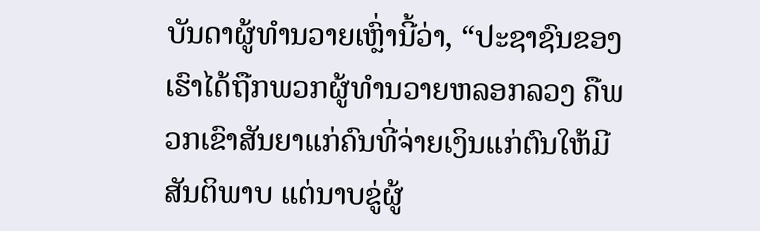ບັນດາຜູ້ທຳນວາຍເຫຼົ່ານີ້ວ່າ, “ປະຊາຊົນຂອງເຮົາໄດ້ຖືກພວກຜູ້ທຳນວາຍຫລອກລວງ ຄືພວກເຂົາສັນຍາແກ່ຄົນທີ່ຈ່າຍເງິນແກ່ຕົນໃຫ້ມີສັນຕິພາບ ແຕ່ນາບຂູ່ຜູ້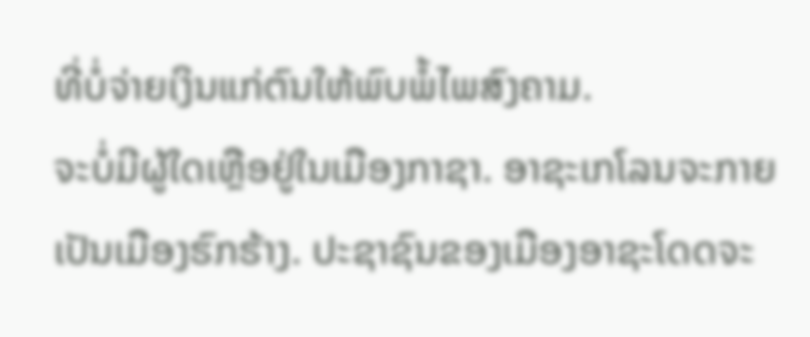ທີ່ບໍ່ຈ່າຍເງິນແກ່ຕົນໃຫ້ພົບພໍ້ໄພສົງຄາມ.
ຈະບໍ່ມີຜູ້ໃດເຫຼືອຢູ່ໃນເມືອງກາຊາ. ອາຊະເກໂລນຈະກາຍເປັນເມືອງຮົກຮ້າງ. ປະຊາຊົນຂອງເມືອງອາຊະໂດດຈະ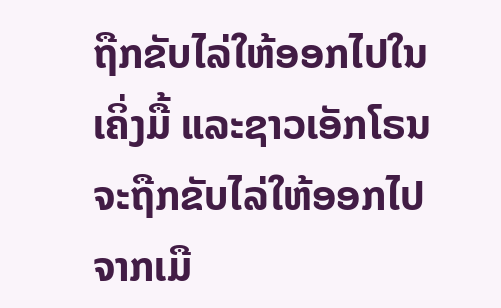ຖືກຂັບໄລ່ໃຫ້ອອກໄປໃນເຄິ່ງມື້ ແລະຊາວເອັກໂຣນຈະຖືກຂັບໄລ່ໃຫ້ອອກໄປຈາກເມື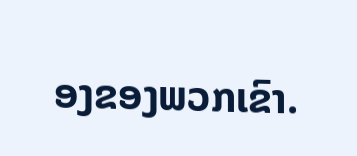ອງຂອງພວກເຂົາ.